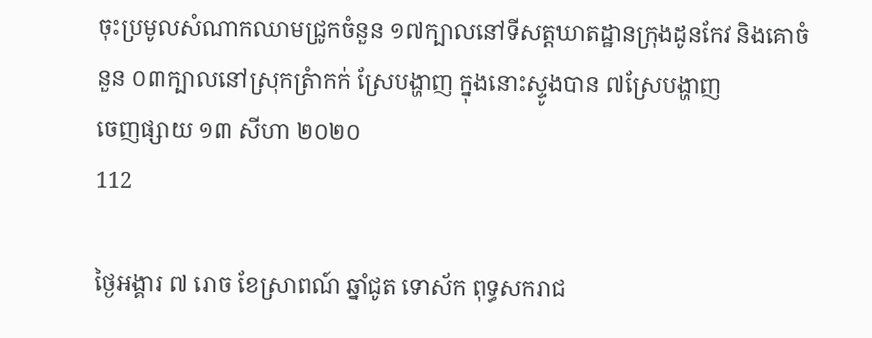ចុះប្រមូលសំណាកឈាមជ្រូកចំនួន ១៧ក្បាលនៅទីសត្តឃាតដ្ឋានក្រុងដូនកែវ និងគោចំនួន ០៣ក្បាលនៅស្រុកត្រំាកក់ ស្រែបង្ហាញ ក្នុងនោះស្ទូងបាន ៧ស្រែបង្ហាញ
ចេញផ្សាយ ១៣ សីហា ២០២០
112

ថ្ងៃអង្គារ ៧ រោច ខែស្រាពណ៍ ឆ្នាំជូត ទោស័ក ពុទ្ធសករាជ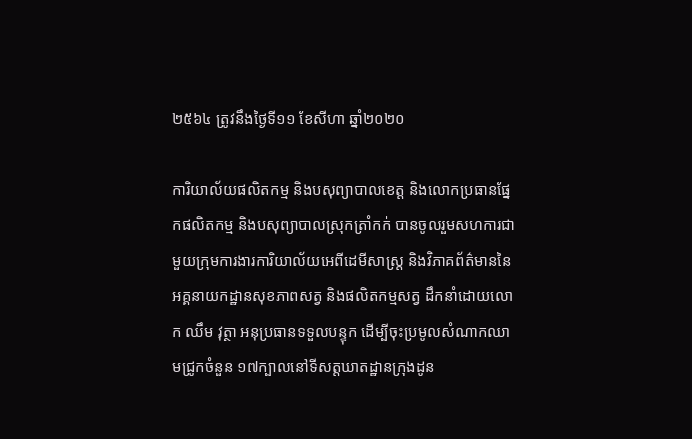២៥៦៤ ត្រូវនឹងថ្ងៃទី១១ ខែសីហា ឆ្នាំ២០២០

ការិយាល័យផលិតកម្ម និងបសុព្យាបាលខេត្ត និងលោកប្រធានផ្នែកផលិតកម្ម និងបសុព្យាបាលស្រុកត្រាំកក់ បានចូលរួមសហការជាមួយក្រុមការងារការិយាល័យអេពីដេមីសាស្ត្រ និងវិភាគព័ត៌មាននៃអគ្គនាយកដ្ឋានសុខភាពសត្វ និងផលិតកម្មសត្វ ដឹកនាំដោយលោក ឈឹម វុត្ថា អនុប្រធានទទួលបន្ទុក ដើម្បីចុះប្រមូលសំណាកឈាមជ្រូកចំនួន ១៧ក្បាលនៅទីសត្តឃាតដ្ឋានក្រុងដូន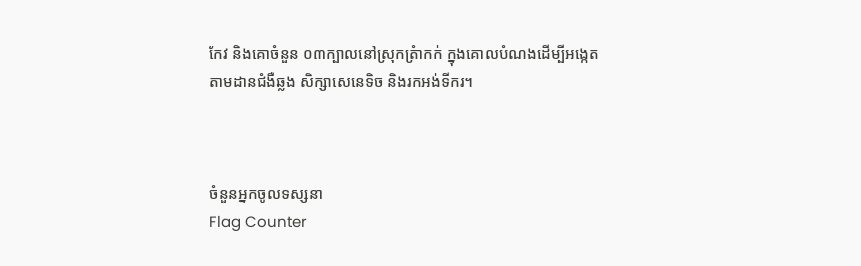កែវ និងគោចំនួន ០៣ក្បាលនៅស្រុកត្រំាកក់ ក្នុងគោលបំណងដើម្បីអង្កេតតាមដានជំងឺឆ្លង សិក្សាសេនេទិច និងរកអង់ទីករ។



ចំនួនអ្នកចូលទស្សនា
Flag Counter